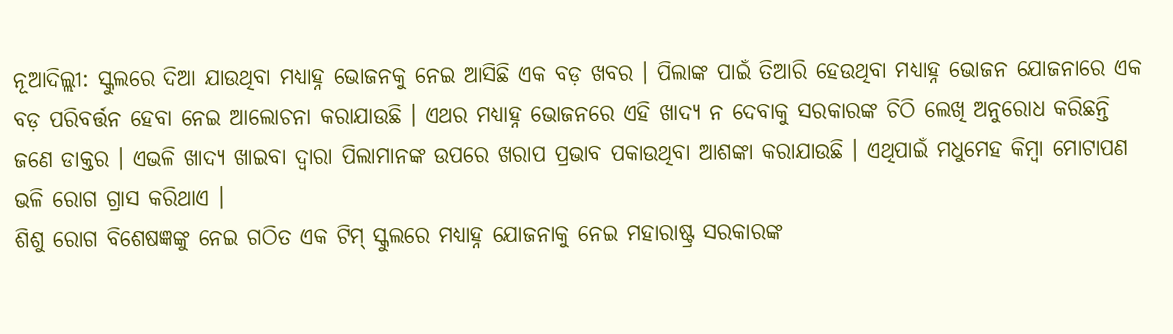ନୂଆଦିଲ୍ଲୀ: ସ୍କୁଲରେ ଦିଆ ଯାଉଥିବା ମଧ୍ୟାହ୍ନ ଭୋଜନକୁ ନେଇ ଆସିଛି ଏକ ବଡ଼ ଖବର । ପିଲାଙ୍କ ପାଇଁ ତିଆରି ହେଉଥିବା ମଧ୍ୟାହ୍ନ ଭୋଜନ ଯୋଜନାରେ ଏକ ବଡ଼ ପରିବର୍ତ୍ତନ ହେବା ନେଇ ଆଲୋଚନା କରାଯାଉଛି । ଏଥର ମଧ୍ୟାହ୍ନ ଭୋଜନରେ ଏହି ଖାଦ୍ୟ ନ ଦେବାକୁ ସରକାରଙ୍କ ଚିଠି ଲେଖି ଅନୁରୋଧ କରିଛନ୍ତି ଜଣେ ଡାକ୍ତର । ଏଭଳି ଖାଦ୍ୟ ଖାଇବା ଦ୍ୱାରା ପିଲାମାନଙ୍କ ଉପରେ ଖରାପ ପ୍ରଭାବ ପକାଉଥିବା ଆଶଙ୍କା କରାଯାଉଛି । ଏଥିପାଇଁ ମଧୁମେହ କିମ୍ବା ମୋଟାପଣ ଭଳି ରୋଗ ଗ୍ରାସ କରିଥାଏ ।
ଶିଶୁ ରୋଗ ବିଶେଷଜ୍ଞଙ୍କୁ ନେଇ ଗଠିତ ଏକ ଟିମ୍ ସ୍କୁଲରେ ମଧ୍ୟାହ୍ନ ଯୋଜନାକୁ ନେଇ ମହାରାଷ୍ଟ୍ର ସରକାରଙ୍କ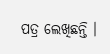ପତ୍ର ଲେଖିଛନ୍ତି ।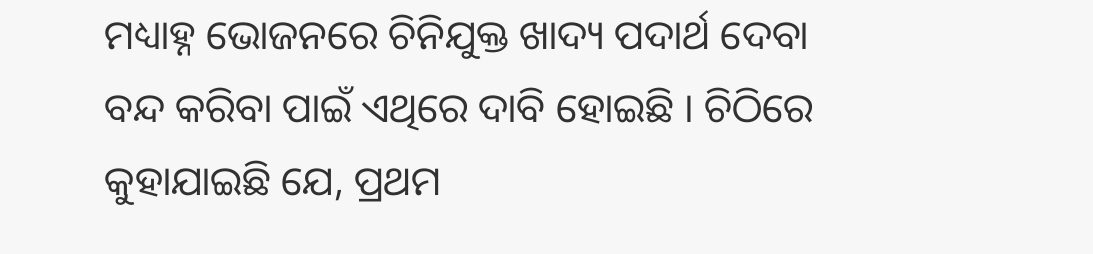ମଧ୍ୟାହ୍ନ ଭୋଜନରେ ଚିନିଯୁକ୍ତ ଖାଦ୍ୟ ପଦାର୍ଥ ଦେବା ବନ୍ଦ କରିବା ପାଇଁ ଏଥିରେ ଦାବି ହୋଇଛି । ଚିଠିରେ କୁହାଯାଇଛି ଯେ, ପ୍ରଥମ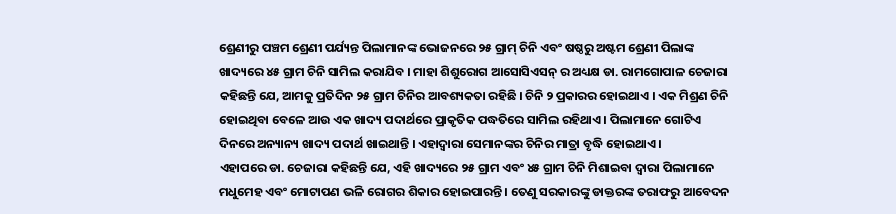ଶ୍ରେଣୀରୁ ପଞ୍ଚମ ଶ୍ରେଣୀ ପର୍ଯ୍ୟନ୍ତ ପିଲାମାନଙ୍କ ଭୋଜନରେ ୨୫ ଗ୍ରାମ୍ ଚିନି ଏବଂ ଷଷ୍ଠରୁ ଅଷ୍ଟମ ଶ୍ରେଣୀ ପିଲାଙ୍କ ଖାଦ୍ୟରେ ୪୫ ଗ୍ରାମ ଚିନି ସାମିଲ କରାଯିବ । ମାହା ଶିଶୁରୋଗ ଆସୋସିଏସନ୍ ର ଅଧ୍ୟକ୍ଷ ଡା. ରାମଗୋପାଳ ଚେଜାରା କହିଛନ୍ତି ଯେ, ଆମକୁ ପ୍ରତିଦିନ ୨୫ ଗ୍ରାମ ଚିନିର ଆବଶ୍ୟକତା ରହିଛି । ଚିନି ୨ ପ୍ରକାରର ହୋଇଥାଏ । ଏକ ମିଶ୍ରଣ ଚିନି ହୋଇଥିବା ବେଳେ ଆଉ ଏକ ଖାଦ୍ୟ ପଦାର୍ଥରେ ପ୍ରାକୃତିକ ପଦ୍ଧତିରେ ସାମିଲ ରହିଥାଏ । ପିଲାମାନେ ଗୋଟିଏ ଦିନରେ ଅନ୍ୟାନ୍ୟ ଖାଦ୍ୟ ପଦାର୍ଥ ଖାଇଥାନ୍ତି । ଏହାଦ୍ୱାରା ସେମାନଙ୍କର ଚିନିର ମାତ୍ରା ବୃଦ୍ଧି ହୋଇଥାଏ ।
ଏହାପରେ ଡା. ଚେଜାରା କହିଛନ୍ତି ଯେ, ଏହି ଖାଦ୍ୟରେ ୨୫ ଗ୍ରାମ ଏବଂ ୪୫ ଗ୍ରାମ ଚିନି ମିଶାଇବା ଦ୍ୱାରା ପିଲାମାନେ ମଧୁମେହ ଏବଂ ମୋଟାପଣ ଭଳି ରୋଗର ଶିକାର ହୋଇପାରନ୍ତି । ତେଣୁ ସରକାରଙ୍କୁ ଡାକ୍ତରଙ୍କ ତରାଫରୁ ଆବେଦନ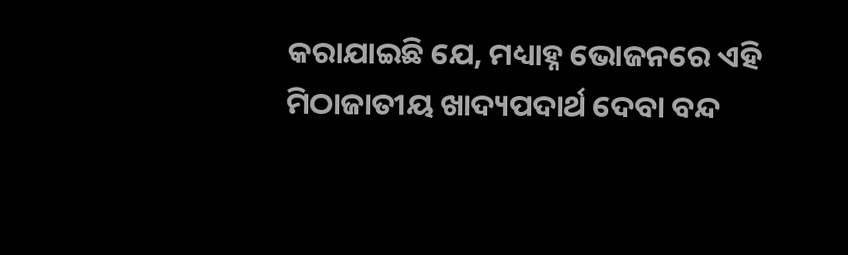କରାଯାଇଛି ଯେ, ମଧ୍ୟାହ୍ନ ଭୋଜନରେ ଏହି ମିଠାଜାତୀୟ ଖାଦ୍ୟପଦାର୍ଥ ଦେବା ବନ୍ଦ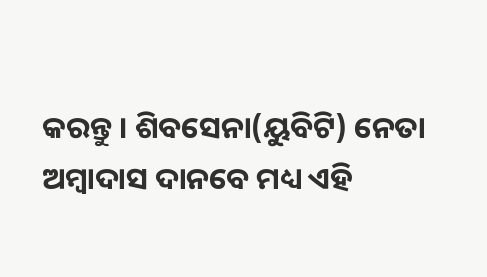କରନ୍ତୁ । ଶିବସେନା(ୟୁବିଟି) ନେତା ଅମ୍ବାଦାସ ଦାନବେ ମଧ୍ୟ ଏହି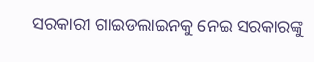ସରକାରୀ ଗାଇଡଲାଇନକୁ ନେଇ ସରକାରଙ୍କୁ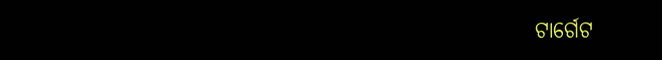ଟାର୍ଗେଟ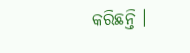କରିଛନ୍ତି ।